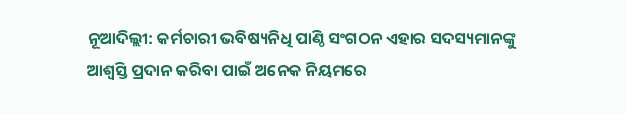ନୂଆଦିଲ୍ଲୀ: କର୍ମଚାରୀ ଭବିଷ୍ୟନିଧି ପାଣ୍ଠି ସଂଗଠନ ଏହାର ସଦସ୍ୟମାନଙ୍କୁ ଆଶ୍ୱସ୍ତି ପ୍ରଦାନ କରିବା ପାଇଁ ଅନେକ ନିୟମରେ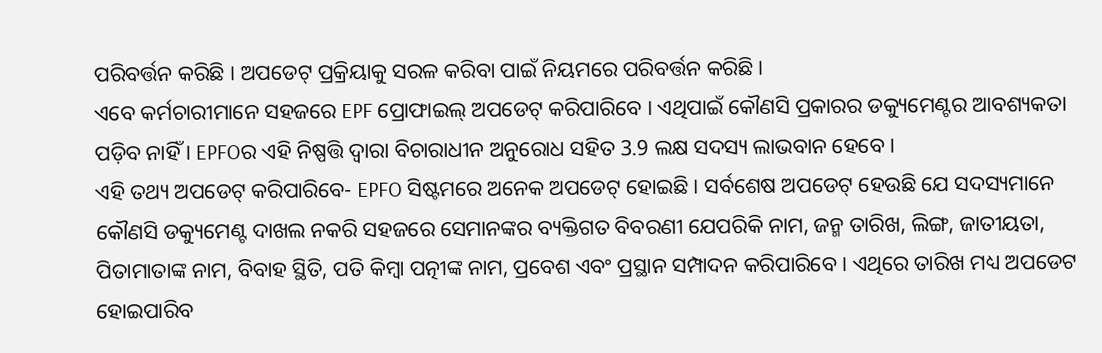ପରିବର୍ତ୍ତନ କରିଛି । ଅପଡେଟ୍ ପ୍ରକ୍ରିୟାକୁ ସରଳ କରିବା ପାଇଁ ନିୟମରେ ପରିବର୍ତ୍ତନ କରିଛି।
ଏବେ କର୍ମଚାରୀମାନେ ସହଜରେ EPF ପ୍ରୋଫାଇଲ୍ ଅପଡେଟ୍ କରିପାରିବେ । ଏଥିପାଇଁ କୌଣସି ପ୍ରକାରର ଡକ୍ୟୁମେଣ୍ଟର ଆବଶ୍ୟକତା ପଡ଼ିବ ନାହିଁ । EPFOର ଏହି ନିଷ୍ପତ୍ତି ଦ୍ୱାରା ବିଚାରାଧୀନ ଅନୁରୋଧ ସହିତ 3.9 ଲକ୍ଷ ସଦସ୍ୟ ଲାଭବାନ ହେବେ ।
ଏହି ତଥ୍ୟ ଅପଡେଟ୍ କରିପାରିବେ- EPFO ସିଷ୍ଟମରେ ଅନେକ ଅପଡେଟ୍ ହୋଇଛି । ସର୍ବଶେଷ ଅପଡେଟ୍ ହେଉଛି ଯେ ସଦସ୍ୟମାନେ କୌଣସି ଡକ୍ୟୁମେଣ୍ଟ ଦାଖଲ ନକରି ସହଜରେ ସେମାନଙ୍କର ବ୍ୟକ୍ତିଗତ ବିବରଣୀ ଯେପରିକି ନାମ, ଜନ୍ମ ତାରିଖ, ଲିଙ୍ଗ, ଜାତୀୟତା, ପିତାମାତାଙ୍କ ନାମ, ବିବାହ ସ୍ଥିତି, ପତି କିମ୍ବା ପତ୍ନୀଙ୍କ ନାମ, ପ୍ରବେଶ ଏବଂ ପ୍ରସ୍ଥାନ ସମ୍ପାଦନ କରିପାରିବେ । ଏଥିରେ ତାରିଖ ମଧ୍ୟ ଅପଡେଟ ହୋଇପାରିବ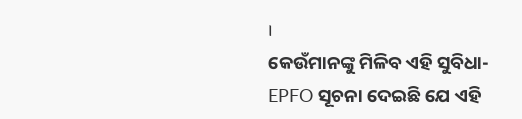।
କେଉଁମାନଙ୍କୁ ମିଳିବ ଏହି ସୁବିଧା- EPFO ସୂଚନା ଦେଇଛି ଯେ ଏହି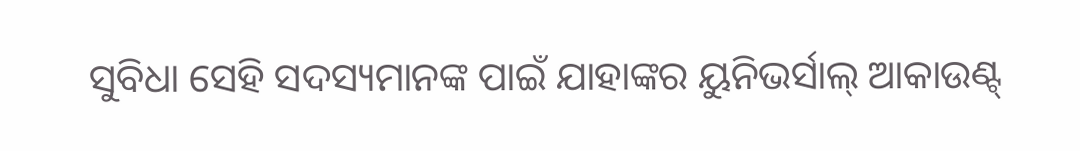ସୁବିଧା ସେହି ସଦସ୍ୟମାନଙ୍କ ପାଇଁ ଯାହାଙ୍କର ୟୁନିଭର୍ସାଲ୍ ଆକାଉଣ୍ଟ୍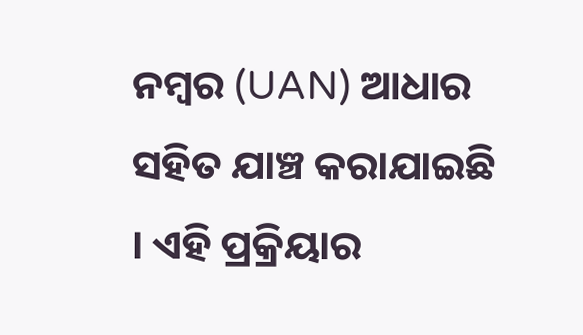ନମ୍ବର (UAN) ଆଧାର ସହିତ ଯାଞ୍ଚ କରାଯାଇଛି । ଏହି ପ୍ରକ୍ରିୟାର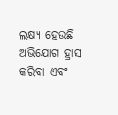ଲକ୍ଷ୍ୟ ହେଉଛି ଅଭିଯୋଗ ହ୍ରାସ କରିବା ଏବଂ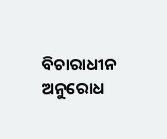ବିଚାରାଧୀନ ଅନୁରୋଧ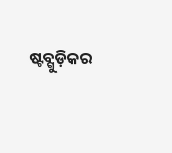ଷ୍ଟବ୍ଗୁଡ଼ିକର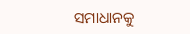ସମାଧାନକୁ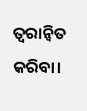ତ୍ୱରାନ୍ୱିତ କରିବା।